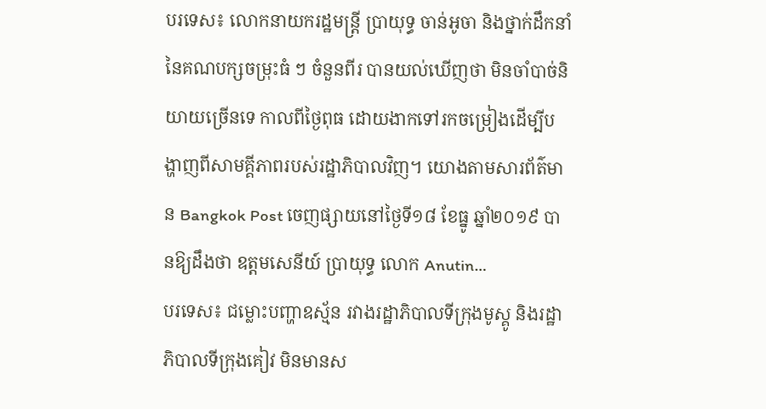បរទេស៖ លោកនាយករដ្ឋមន្រ្តី ប្រាយុទ្ធ ចាន់អូចា និងថ្នាក់ដឹកនាំនៃគណបក្សចម្រុះធំ ៗ ចំនួនពីរ បានយល់ឃើញថា មិនចាំបាច់និយាយច្រើនទេ កាលពីថ្ងៃពុធ ដោយងាកទៅរកចម្រៀងដើម្បីបង្ហាញពីសាមគ្គីភាពរបស់រដ្ឋាភិបាលវិញ។ យោងតាមសារព័ត៌មាន Bangkok Post ចេញផ្សាយនៅថ្ងៃទី១៨ ខែធ្នូ ឆ្នាំ២០១៩ បានឱ្យដឹងថា ឧត្តមសេនីយ៍ ប្រាយុទ្ធ លោក Anutin...
បរទេស៖ ជម្លោះបញ្ហាឧស្ម័ន រវាងរដ្ឋាភិបាលទីក្រុងមូស្គូ និងរដ្ឋាភិបាលទីក្រុងគៀវ មិនមានស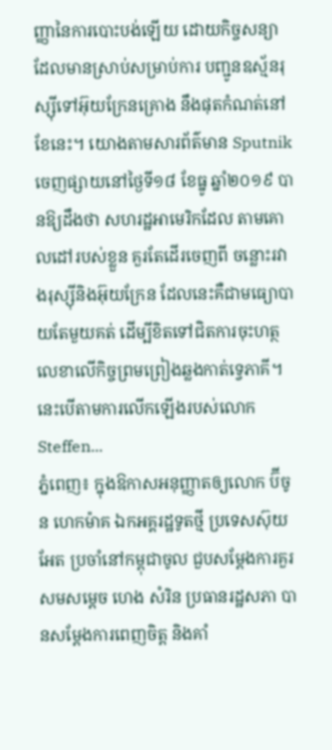ញ្ញានៃការបោះបង់ឡើយ ដោយកិច្ចសន្យាដែលមានស្រាប់សម្រាប់ការ បញ្ជូនឧស្ម័នរុស្ស៊ីទៅអ៊ុយក្រែនគ្រោង នឹងផុតកំណត់នៅខែនេះ។ យោងតាមសារព័ត៌មាន Sputnik ចេញផ្សាយនៅថ្ងៃទី១៨ ខែធ្នូ ឆ្នាំ២០១៩ បានឱ្យដឹងថា សហរដ្ឋអាមេរិកដែល តាមគោលដៅរបស់ខ្លួន គួរតែដើរចេញពី ចន្លោះរវាងរុស្ស៊ីនិងអ៊ុយក្រែន ដែលនេះគឺជាមធ្យោបាយតែមួយគត់ ដើម្បីខិតទៅជិតការចុះហត្ថលេខាលើកិច្ចព្រមព្រៀងឆ្លងកាត់ទ្វេភាគី។ នេះបើតាមការលើកឡើងរបស់លោក Steffen...
ភ្នំពេញ៖ ក្នុងឱកាសអនុញ្ញាតឲ្យលោក ប៊ីចូន ហេកម៉ាគ ឯកអគ្គរដ្ឋទូតថ្មី ប្រទេសស៊ុយអែត ប្រចាំនៅកម្ពុជាចូល ជួបសម្តែងការគួរសមសម្តេច ហេង សំរិន ប្រធានរដ្ឋសភា បានសម្តែងការពេញចិត្ត និងគាំ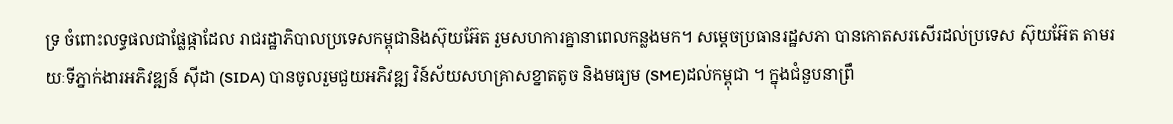ទ្រ ចំពោះលទ្ធផលជាផ្លែផ្កាដែល រាជរដ្ឋាភិបាលប្រទេសកម្ពុជានិងស៊ុយអ៊ែត រួមសហការគ្នានាពេលកន្លងមក។ សម្តេចប្រធានរដ្ឋសភា បានកោតសរសើរដល់ប្រទេស ស៊ុយអ៊ែត តាមរយៈទីភ្នាក់ងារអភិវឌ្ឍន៍ ស៊ីដា (SIDA) បានចូលរួមជួយអភិវឌ្ឍ វិន៍ស័យសហគ្រាសខ្នាតតូច និងមធ្យម (SME)ដល់កម្ពុជា ។ ក្នុងជំនួបនាព្រឹ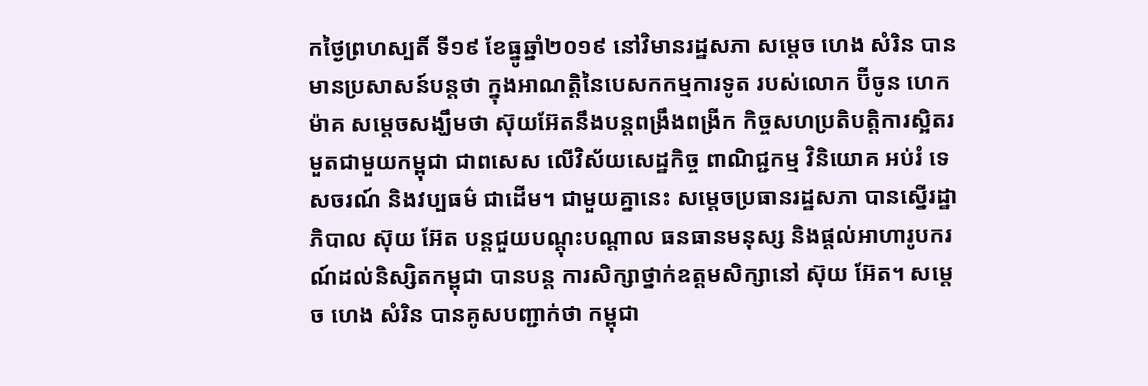កថ្ងៃព្រហស្បតិ៍ ទី១៩ ខែធ្នូឆ្នាំ២០១៩ នៅវិមានរដ្ឋសភា សម្តេច ហេង សំរិន បានមានប្រសាសន៍បន្តថា ក្នុងអាណត្តិនៃបេសកកម្មការទូត របស់លោក ប៊ីចូន ហេកម៉ាគ សម្តេចសង្ឃឹមថា ស៊ុយអ៊ែតនឹងបន្តពង្រឹងពង្រីក កិច្ចសហប្រតិបត្តិការស្អិតរមួតជាមួយកម្ពុជា ជាពសេស លើវិស័យសេដ្ឋកិច្ច ពាណិជ្ជកម្ម វិនិយោគ អប់រំ ទេសចរណ៍ និងវប្បធម៌ ជាដើម។ ជាមួយគ្នានេះ សម្តេចប្រធានរដ្ឋសភា បានស្នើរដ្ឋាភិបាល ស៊ុយ អ៊ែត បន្តជួយបណ្តុះបណ្តាល ធនធានមនុស្ស និងផ្តល់អាហារូបករណ៍ដល់និស្សិតកម្ពុជា បានបន្ត ការសិក្សាថ្នាក់ឧត្តមសិក្សានៅ ស៊ុយ អ៊ែត។ សម្តេច ហេង សំរិន បានគូសបញ្ជាក់ថា កម្ពុជា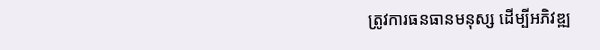ត្រូវការធនធានមនុស្ស ដើម្បីអភិវឌ្ឍ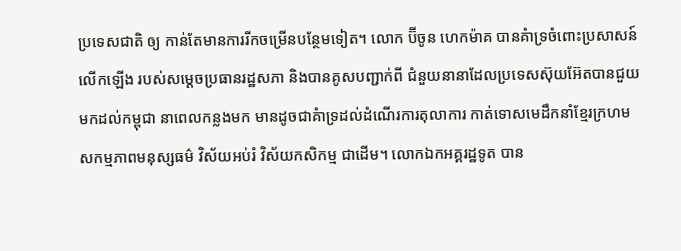ប្រទេសជាតិ ឲ្យ កាន់តែមានការរីកចម្រើនបន្ថែមទៀត។ លោក ប៊ីចូន ហេកម៉ាគ បានគំាទ្រចំពោះប្រសាសន៍លើកឡើង របស់សម្តេចប្រធានរដ្ឋសភា និងបានគូសបញ្ជាក់ពី ជំនួយនានាដែលប្រទេសស៊ុយអ៊ែតបានជួយមកដល់កម្ពុជា នាពេលកន្លងមក មានដូចជាគំាទ្រដល់ដំណើរការតុលាការ កាត់ទោសមេដឹកនាំខ្មែរក្រហម សកម្មភាពមនុស្សធម៌ វិស័យអប់រំ វិស័យកសិកម្ម ជាដើម។ លោកឯកអគ្គរដ្ឋទូត បាន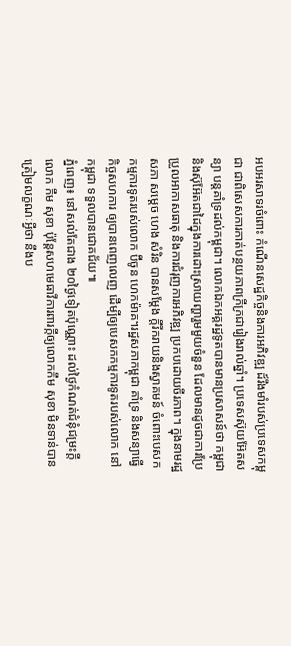អបអរសាទរចំពោះ កំណើនសេដ្ឋកិច្ចនិងការអភិវឌ្ឍ ដ៍រឹងមាំរបស់ប្រទេសកម្ពុជា ជាពិសេសការកាត់បន្ថយភាពក្រីក្រជារៀងរាល់ឆ្នាំ។ ប្រទេសស៊ុយអ៊ែតសន្យា បន្តគាំទ្រដល់កម្ពុជា។ លោកឯកអគ្គរដ្ឋទូតបានមានប្រសាសន៍ថា កម្ពុជានិងស៊ុអ៊ែតជាដៃក្នុងការដោះស្រាយញ្ហារួមមួយចំនួន ដែលមានដូចជាការប្រែប្រួលអាកាសធាតុ និងការជំរុញការអភិវឌ្ឍ ប្រកបដោយចីរភាព។ ក្នុងនាមរដ្ឋសភា សម្តេច ហេង សំរិន បានសម្តែង ក្តីរីករាយនិងស្វាគមន៍ ចំពោះបេសកកម្មការទូតរបស់លោក ប៊ីចូន ហេកម៉ាគ។រដ្ឋសភាកម្ពុជា គាំទ្រ និងសន្យាធ្វើកិច្ចសហការ ឲ្យបានពេញលេញ ដើម្បីឲ្យបេសកកម្មការទូតរបស់លោក នៅកម្ពុជា ទទួលបានជោគជ័យ៕
ភ្នំពេញ៖ នៅសល់តែជាង ២០ថ្ងៃទៀតប៉ុណ្ណោះ ដល់ថ្ងៃកំណត់ជំនុំជម្រះក្ដី លោក កឹម សុខា ប៉ុន្តែសហមេធាវីការពារក្កីឲ្យលោកកឹម សុខា មិនទាន់បានត្រៀមលក្ខណៈអ្វីថា នឹងប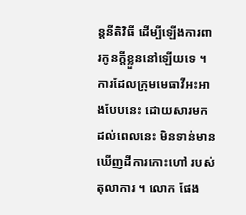ន្តនីតិវិធី ដើម្បីឡើងការពារកូនក្ដីខ្លួននៅឡើយទេ ។ ការដែលក្រុមមេធាវីអះអាងបែបនេះ ដោយសារមកដល់ពេលនេះ មិនទាន់មានឃើញដីការកោះហៅ របស់តុលាការ ។ លោក ផែង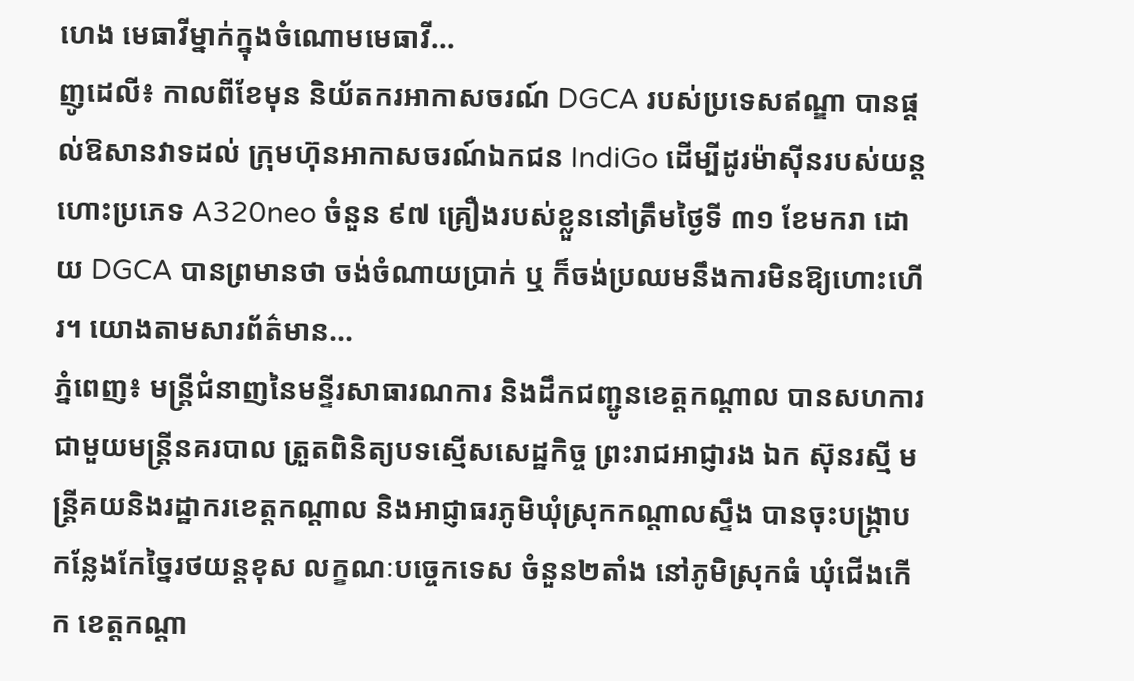ហេង មេធាវីម្នាក់ក្នុងចំណោមមេធាវី...
ញូដេលី៖ កាលពីខែមុន និយ័តករអាកាសចរណ៍ DGCA របស់ប្រទេសឥណ្ឌា បានផ្តល់ឱសានវាទដល់ ក្រុមហ៊ុនអាកាសចរណ៍ឯកជន IndiGo ដើម្បីដូរម៉ាស៊ីនរបស់យន្ដហោះប្រភេទ A320neo ចំនួន ៩៧ គ្រឿងរបស់ខ្លួននៅត្រឹមថ្ងៃទី ៣១ ខែមករា ដោយ DGCA បានព្រមានថា ចង់ចំណាយប្រាក់ ឬ ក៏ចង់ប្រឈមនឹងការមិនឱ្យហោះហើរ។ យោងតាមសារព័ត៌មាន...
ភ្នំពេញ៖ មន្ត្រីជំនាញនៃមន្ទីរសាធារណការ និងដឹកជញ្ជូនខេត្តកណ្តាល បានសហការជាមួយមន្ត្រីនគរបាល ត្រួតពិនិត្យបទស្មើសសេដ្ឋកិច្ច ព្រះរាជអាជ្ញារង ឯក ស៊ុនរស្មី មន្រ្តីគយនិងរដ្ឋាករខេត្តកណ្តាល និងអាជ្ញាធរភូមិឃុំស្រុកកណ្តាលស្ទឹង បានចុះបង្ក្រាបកន្លែងកែច្នៃរថយន្តខុស លក្ខណៈបច្ចេកទេស ចំនួន២តាំង នៅភូមិស្រុកធំ ឃុំជើងកើក ខេត្តកណ្តា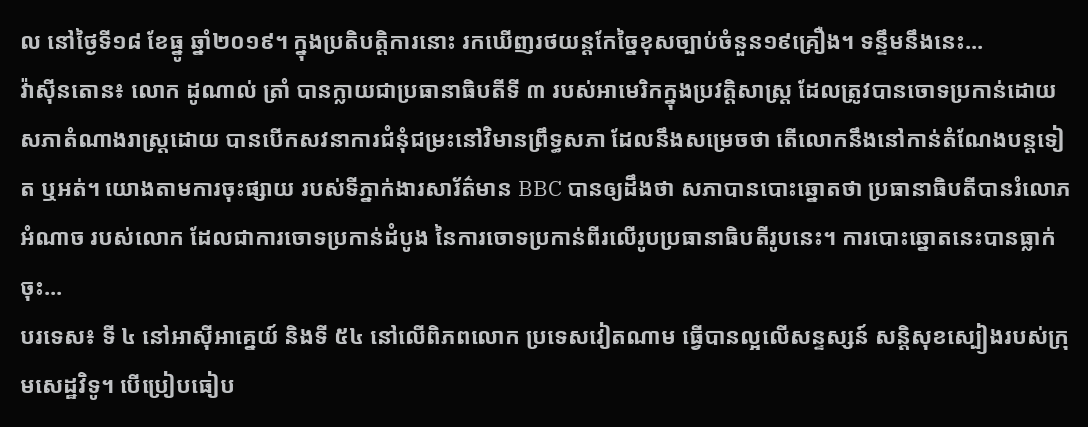ល នៅថ្ងៃទី១៨ ខែធ្នូ ឆ្នាំ២០១៩។ ក្នុងប្រតិបត្តិការនោះ រកឃើញរថយន្តកែច្នៃខុសច្បាប់ចំនួន១៩គ្រឿង។ ទន្ទឹមនឹងនេះ...
វ៉ាស៊ីនតោន៖ លោក ដូណាល់ ត្រាំ បានក្លាយជាប្រធានាធិបតីទី ៣ របស់អាមេរិកក្នុងប្រវត្តិសាស្ត្រ ដែលត្រូវបានចោទប្រកាន់ដោយសភាតំណាងរាស្ត្រដោយ បានបើកសវនាការជំនុំជម្រះនៅវិមានព្រឹទ្ធសភា ដែលនឹងសម្រេចថា តើលោកនឹងនៅកាន់តំណែងបន្ដទៀត ឬអត់។ យោងតាមការចុះផ្សាយ របស់ទីភ្នាក់ងារសារ័ត៌មាន BBC បានឲ្យដឹងថា សភាបានបោះឆ្នោតថា ប្រធានាធិបតីបានរំលោភអំណាច របស់លោក ដែលជាការចោទប្រកាន់ដំបូង នៃការចោទប្រកាន់ពីរលើរូបប្រធានាធិបតីរូបនេះ។ ការបោះឆ្នោតនេះបានធ្លាក់ចុះ...
បរទេស៖ ទី ៤ នៅអាស៊ីអាគ្នេយ៍ និងទី ៥៤ នៅលើពិភពលោក ប្រទេសវៀតណាម ធ្វើបានល្អលើសន្ទស្សន៍ សន្តិសុខស្បៀងរបស់ក្រុមសេដ្ឋវិទូ។ បើប្រៀបធៀប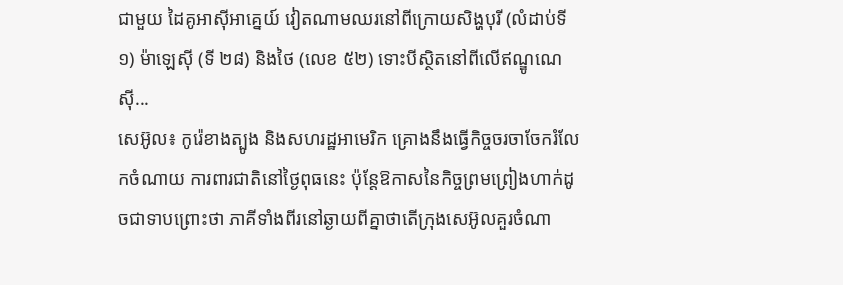ជាមួយ ដៃគូអាស៊ីអាគ្នេយ៍ វៀតណាមឈរនៅពីក្រោយសិង្ហបុរី (លំដាប់ទី ១) ម៉ាឡេស៊ី (ទី ២៨) និងថៃ (លេខ ៥២) ទោះបីស្ថិតនៅពីលើឥណ្ឌូណេស៊ី...
សេអ៊ូល៖ កូរ៉េខាងត្បូង និងសហរដ្ឋអាមេរិក គ្រោងនឹងធ្វើកិច្ចចរចាចែករំលែកចំណាយ ការពារជាតិនៅថ្ងៃពុធនេះ ប៉ុន្តែឱកាសនៃកិច្ចព្រមព្រៀងហាក់ដូចជាទាបព្រោះថា ភាគីទាំងពីរនៅឆ្ងាយពីគ្នាថាតើក្រុងសេអ៊ូលគួរចំណា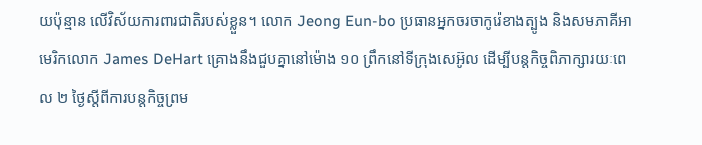យប៉ុន្មាន លេីវិស័យការពារជាតិរបស់ខ្លួន។ លោក Jeong Eun-bo ប្រធានអ្នកចរចាកូរ៉េខាងត្បូង និងសមភាគីអាមេរិកលោក James DeHart គ្រោងនឹងជួបគ្នានៅម៉ោង ១០ ព្រឹកនៅទីក្រុងសេអ៊ូល ដើម្បីបន្តកិច្ចពិភាក្សារយៈពេល ២ ថ្ងៃស្តីពីការបន្តកិច្ចព្រម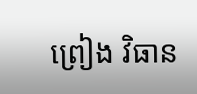ព្រៀង វិធាន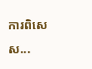ការពិសេស...